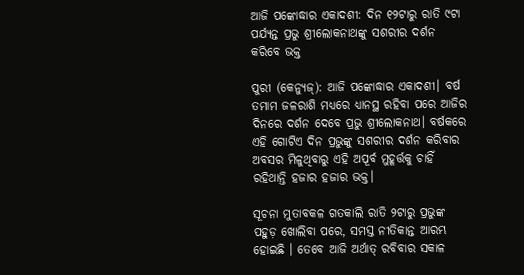ଆଜି ପଙ୍କୋଦ୍ଧାର ଏକାଦଶୀ: ଦିନ ୧୨ଟାରୁ ରାତି ୯ଟା ପର୍ଯ୍ୟନ୍ତ ପ୍ରଭୁ ଶ୍ରୀଲୋକନାଥଙ୍କୁ ସଶରୀର ଦର୍ଶନ କରିବେ ଭକ୍ତ

ପୁରୀ (କେନ୍ଯୁଜ୍): ଆଜି ପଙ୍କୋଦ୍ଧାର ଏକାଦଶୀ। ବର୍ଷ ତମାମ ଜଳରାଶି ମଧ୍ୟରେ ଧ୍ୟାନସ୍ଥ ରହିବା ପରେ ଆଜିର ଦିନରେ ଦର୍ଶନ ଦେବେ ପ୍ରଭୁ ଶ୍ରୀଲୋକନାଥ। ବର୍ଷକରେ ଏହି ଗୋଟିଏ ଦିନ ପ୍ରଭୁଙ୍କୁ ସଶରୀର ଦର୍ଶନ କରିବାର ଅବସର ମିଳୁଥିବାରୁ ଏହି ଅପୂର୍ବ ମୁହୂର୍ତ୍ତକୁ ଚାହିଁ ରହିଥାନ୍ତି ହଜାର ହଜାର ଭକ୍ତ।

ସୂଚନା ମୁତାବକଳ ଗତକାଲି ରାତି ୨ଟାରୁ ପ୍ରଭୁଙ୍କ ପହୁଡ଼ ଖୋଲିବା ପରେ, ସମସ୍ତ ନୀତିକାନ୍ତ ଆରମ୍ଭ ହୋଇଛି । ତେବେ ଆଜି ଅର୍ଥାତ୍ ରବିବାର ସକାଳ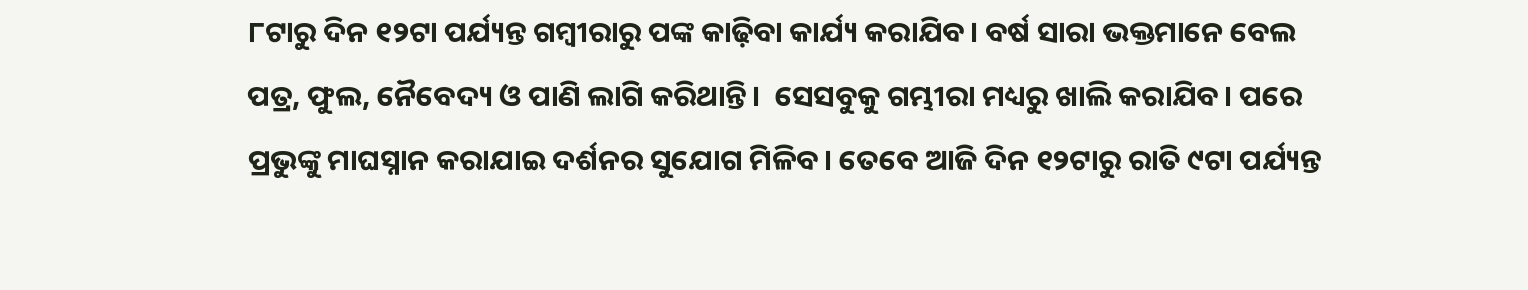୮ଟାରୁ ଦିନ ୧୨ଟା ପର୍ଯ୍ୟନ୍ତ ଗମ୍ବୀରାରୁ ପଙ୍କ କାଢ଼ିବା କାର୍ଯ୍ୟ କରାଯିବ। ବର୍ଷ ସାରା ଭକ୍ତମାନେ ବେଲ ପତ୍ର, ଫୁଲ, ନୈବେଦ୍ୟ ଓ ପାଣି ଲାଗି କରିଥାନ୍ତି।  ସେସବୁକୁ ଗମ୍ଭୀରା ମଧ୍ୟରୁ ଖାଲି କରାଯିବ। ପରେ ପ୍ରଭୁଙ୍କୁ ମାଘସ୍ନାନ କରାଯାଇ ଦର୍ଶନର ସୁଯୋଗ ମିଳିବ। ତେବେ ଆଜି ଦିନ ୧୨ଟାରୁ ରାତି ୯ଟା ପର୍ଯ୍ୟନ୍ତ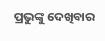ପ୍ରଭୁଙ୍କୁ ଦେଖିବାର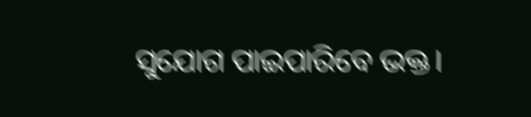ସୁଯୋଗ ପାଇପାରିବେ ଭକ୍ତ।